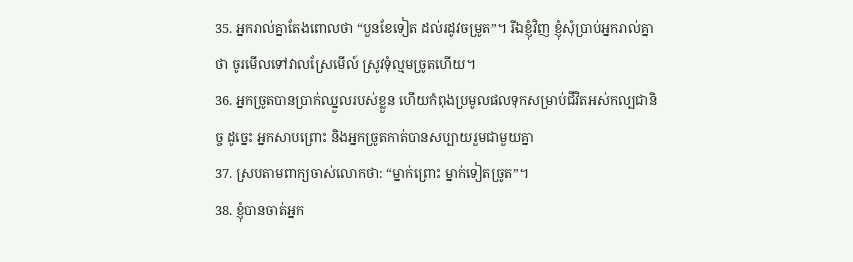35. អ្នករាល់គ្នាតែងពោលថា “បួនខែទៀត ដល់រដូវចម្រូត”។ រីឯខ្ញុំវិញ ខ្ញុំសុំប្រាប់អ្នករាល់គ្នាថា ចូរមើលទៅវាលស្រែមើល៍ ស្រូវទុំល្មមច្រូតហើយ។
36. អ្នកច្រូតបានប្រាក់ឈ្នួលរបស់ខ្លួន ហើយកំពុងប្រមូលផលទុកសម្រាប់ជីវិតអស់កល្បជានិច្ច ដូច្នេះ អ្នកសាបព្រោះ និងអ្នកច្រូតកាត់បានសប្បាយរួមជាមួយគ្នា
37. ស្របតាមពាក្យចាស់លោកថា: “ម្នាក់ព្រោះ ម្នាក់ទៀតច្រូត”។
38. ខ្ញុំបានចាត់អ្នក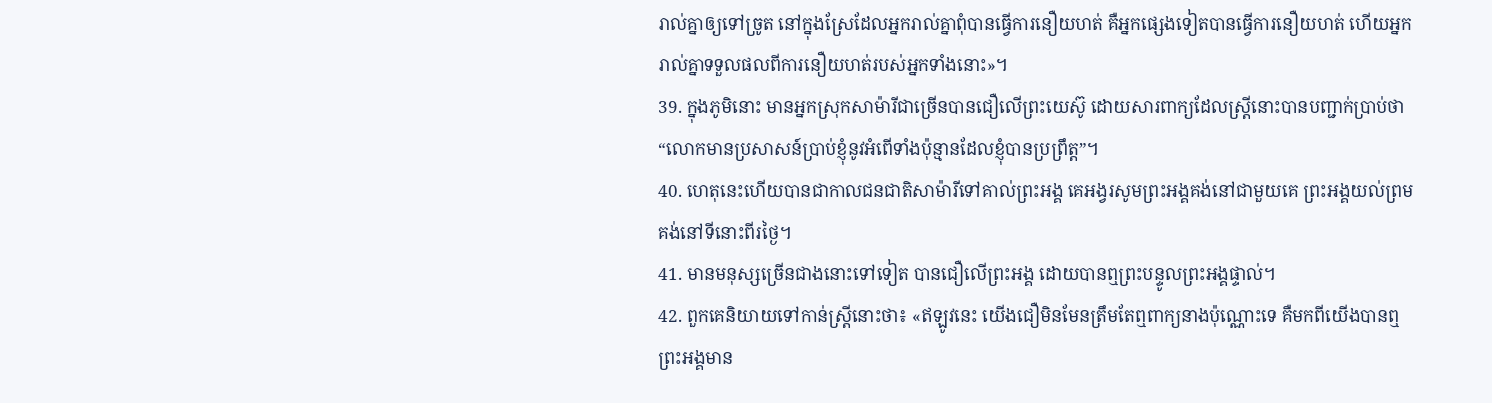រាល់គ្នាឲ្យទៅច្រូត នៅក្នុងស្រែដែលអ្នករាល់គ្នាពុំបានធ្វើការនឿយហត់ គឺអ្នកផ្សេងទៀតបានធ្វើការនឿយហត់ ហើយអ្នករាល់គ្នាទទួលផលពីការនឿយហត់របស់អ្នកទាំងនោះ»។
39. ក្នុងភូមិនោះ មានអ្នកស្រុកសាម៉ារីជាច្រើនបានជឿលើព្រះយេស៊ូ ដោយសារពាក្យដែលស្ត្រីនោះបានបញ្ជាក់ប្រាប់ថា “លោកមានប្រសាសន៍ប្រាប់ខ្ញុំនូវអំពើទាំងប៉ុន្មានដែលខ្ញុំបានប្រព្រឹត្ត”។
40. ហេតុនេះហើយបានជាកាលជនជាតិសាម៉ារីទៅគាល់ព្រះអង្គ គេអង្វរសូមព្រះអង្គគង់នៅជាមួយគេ ព្រះអង្គយល់ព្រមគង់នៅទីនោះពីរថ្ងៃ។
41. មានមនុស្សច្រើនជាងនោះទៅទៀត បានជឿលើព្រះអង្គ ដោយបានឮព្រះបន្ទូលព្រះអង្គផ្ទាល់។
42. ពួកគេនិយាយទៅកាន់ស្ត្រីនោះថា៖ «ឥឡូវនេះ យើងជឿមិនមែនត្រឹមតែឮពាក្យនាងប៉ុណ្ណោះទេ គឺមកពីយើងបានឮព្រះអង្គមាន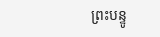ព្រះបន្ទូ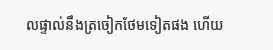លផ្ទាល់នឹងត្រចៀកថែមទៀតផង ហើយ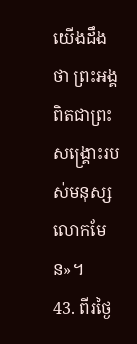យើងដឹងថា ព្រះអង្គពិតជាព្រះសង្គ្រោះរបស់មនុស្សលោកមែន»។
43. ពីរថ្ងៃ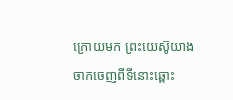ក្រោយមក ព្រះយេស៊ូយាងចាកចេញពីទីនោះឆ្ពោះ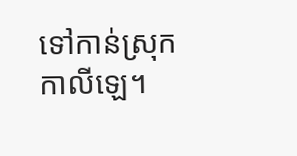ទៅកាន់ស្រុកកាលីឡេ។